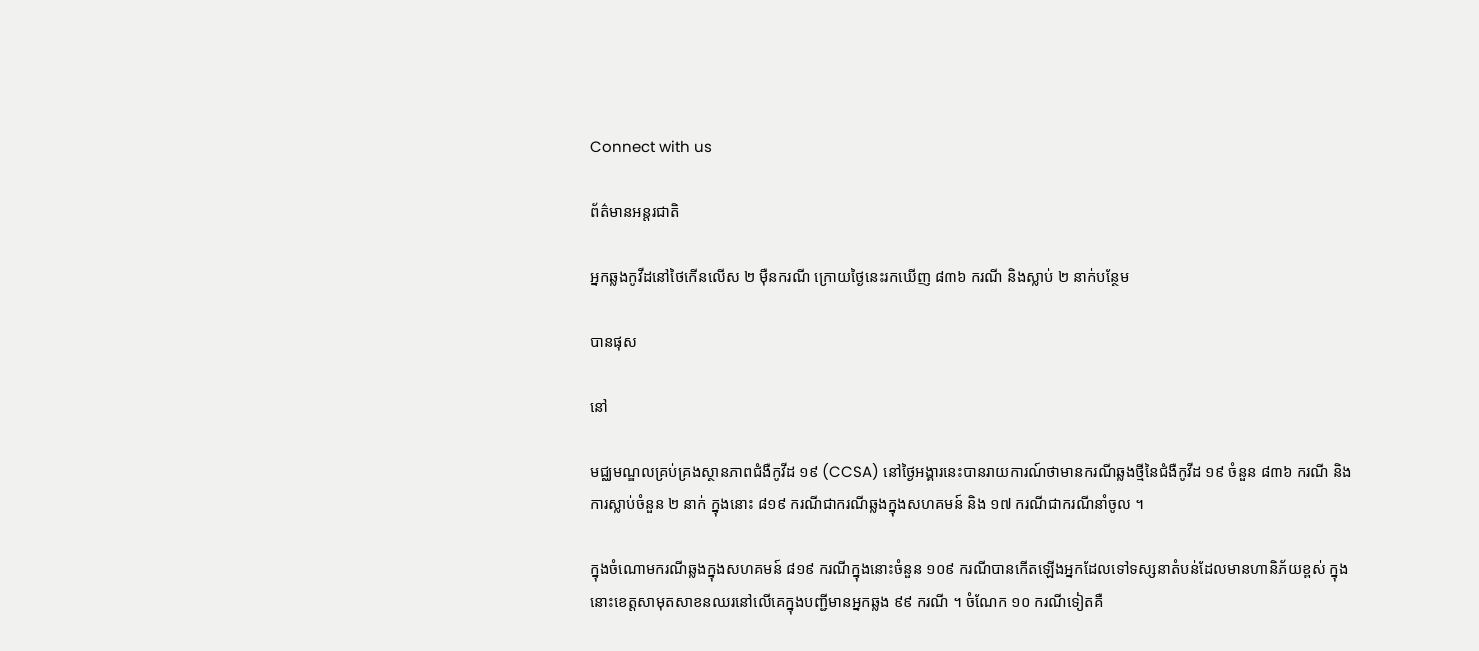Connect with us

ព័ត៌មានអន្ដរជាតិ

អ្នកឆ្លងកូវីដនៅថៃកើនលើស ២ ម៉ឺនករណី ក្រោយថ្ងៃនេះរកឃើញ ៨៣៦ ករណី និងស្លាប់ ២ នាក់បន្ថែម

បានផុស

នៅ

មជ្ឈមណ្ឌលគ្រប់គ្រងស្ថានភាពជំងឺកូវីដ ១៩ (CCSA) នៅថ្ងៃអង្គារនេះបានរាយការណ៍ថាមានករណីឆ្លងថ្មីនៃជំងឺកូវីដ ១៩ ចំនួន ៨៣៦ ករណី និងការស្លាប់ចំនួន ២ នាក់ ក្នុងនោះ ៨១៩ ករណីជាករណីឆ្លងក្នុងសហគមន៍ និង ១៧ ករណីជាករណីនាំចូល ។

ក្នុងចំណោមករណីឆ្លងក្នុងសហគមន៍ ៨១៩ ករណីក្នុងនោះចំនួន ១០៩ ករណីបានកើតឡើងអ្នកដែលទៅទស្សនាតំបន់ដែលមានហានិភ័យខ្ពស់ ក្នុងនោះខេត្តសាមុតសាខនឈរនៅលើគេក្នុងបញ្ជីមានអ្នកឆ្លង ៩៩ ករណី ។ ចំណែក ១០ ករណីទៀតគឺ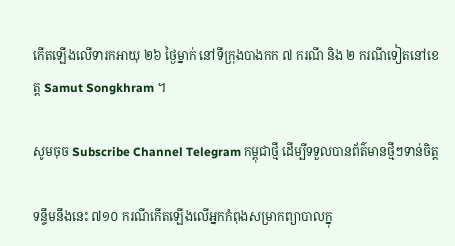កើតឡើងលើទារកអាយុ ២៦ ថ្ងៃម្នាក់ នៅទីក្រុងបាងកក ៧ ករណី និង ២ ករណីទៀតនៅខេត្ត Samut Songkhram ។

សូមចុច Subscribe Channel Telegram កម្ពុជាថ្មី ដើម្បីទទួលបានព័ត៌មានថ្មីៗទាន់ចិត្ត

ទន្ទឹមនឹងនេះ ៧១០ ករណីកើតឡើងលើអ្នកកំពុងសម្រាកព្យាបាលក្នុ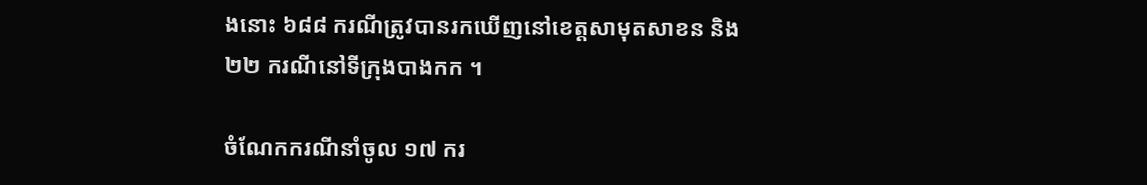ងនោះ ៦៨៨ ករណីត្រូវបានរកឃើញនៅខេត្តសាមុតសាខន និង ២២ ករណីនៅទីក្រុងបាងកក ។

ចំណែកករណីនាំចូល ១៧ ករ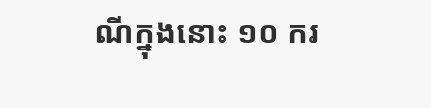ណីក្នុងនោះ ១០ ករ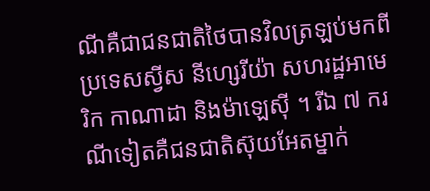ណីគឺជាជនជាតិថៃបានវិលត្រឡប់មកពីប្រទេសស្វីស នីហ្សេរីយ៉ា សហរដ្ឋអាមេរិក កាណាដា និងម៉ាឡេស៊ី ។ រីឯ ៧ ករណីទៀតគឺជនជាតិស៊ុយអែតម្នាក់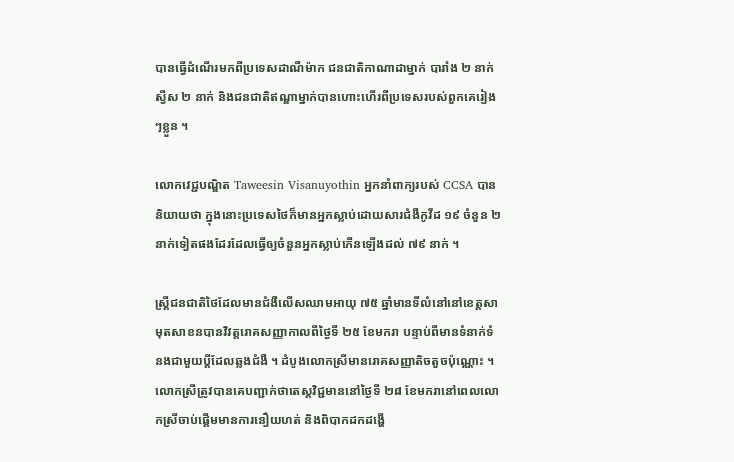បានធ្វើដំណើរមកពីប្រទេសដាណឺម៉ាក ជនជាតិកាណាដាម្នាក់ បារាំង ២ នាក់ ស្វីស ២ នាក់ និងជនជាតិឥណ្ឌាម្នាក់បានហោះហើរពីប្រទេសរបស់ពួកគេរៀងៗខ្លួន ។

លោកវេជ្ជបណ្ឌិត Taweesin Visanuyothin អ្នកនាំពាក្យរបស់ CCSA បាននិយាយថា ក្នុងនោះប្រទេសថៃក៏មានអ្នកស្លាប់ដោយសារជំងឺកូវីដ ១៩ ចំនួន ២ នាក់ទៀតផងដែរដែលធ្វើឲ្យចំនួនអ្នកស្លាប់កើនឡើងដល់ ៧៩ នាក់ ។

ស្ត្រីជនជាតិថៃដែលមានជំងឺលើសឈាមអាយុ ៧៥ ឆ្នាំមានទីលំនៅនៅខេត្តសាមុតសាខនបានវិវត្តរោគសញ្ញាកាលពីថ្ងៃទី ២៥ ខែមករា បន្ទាប់ពីមានទំនាក់ទំនងជាមួយប្តីដែលឆ្លងជំងឺ ។ ដំបូងលោកស្រីមានរោគសញ្ញាតិចតួចប៉ុណ្ណោះ ។ លោកស្រីត្រូវបានគេបញ្ជាក់ថាតេស្តវិជ្ជមាននៅថ្ងៃទី ២៨ ខែមករានៅពេលលោកស្រីចាប់ផ្តើមមានការនឿយហត់ និងពិបាកដកដង្ហើ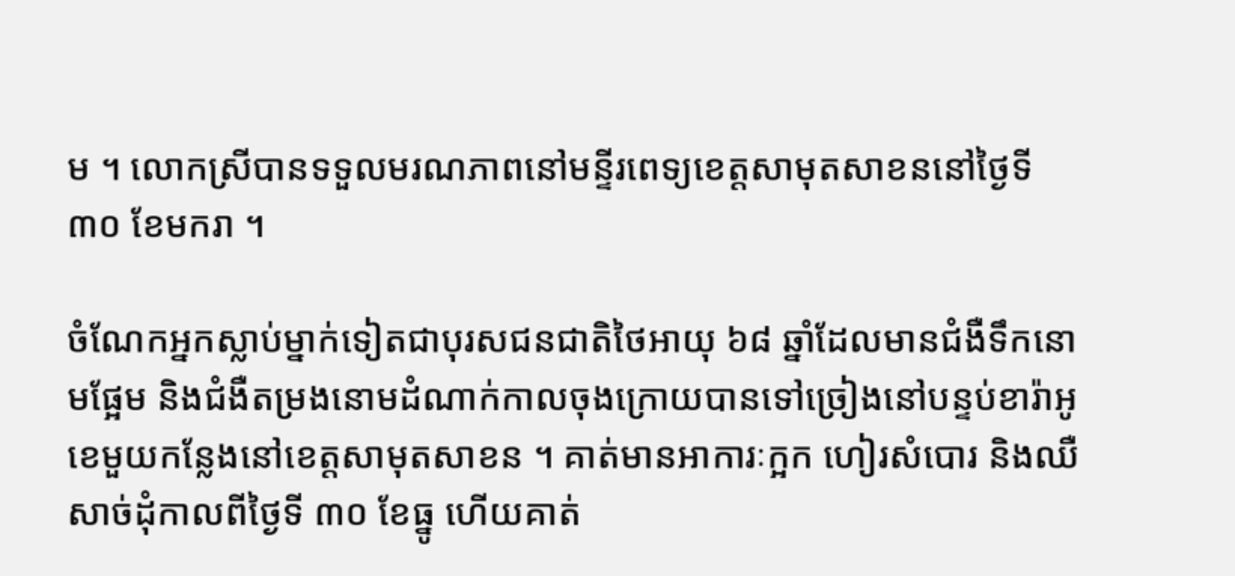ម ។ លោកស្រីបានទទួលមរណភាពនៅមន្ទីរពេទ្យខេត្តសាមុតសាខននៅថ្ងៃទី ៣០ ខែមករា ។

ចំណែកអ្នកស្លាប់ម្នាក់ទៀតជាបុរសជនជាតិថៃអាយុ ៦៨ ឆ្នាំដែលមានជំងឺទឹកនោមផ្អែម និងជំងឺតម្រងនោមដំណាក់កាលចុងក្រោយបានទៅច្រៀងនៅបន្ទប់ខារ៉ាអូខេមួយកន្លែងនៅខេត្តសាមុតសាខន ។ គាត់មានអាការៈក្អក ហៀរសំបោរ និងឈឺសាច់ដុំកាលពីថ្ងៃទី ៣០ ខែធ្នូ ហើយគាត់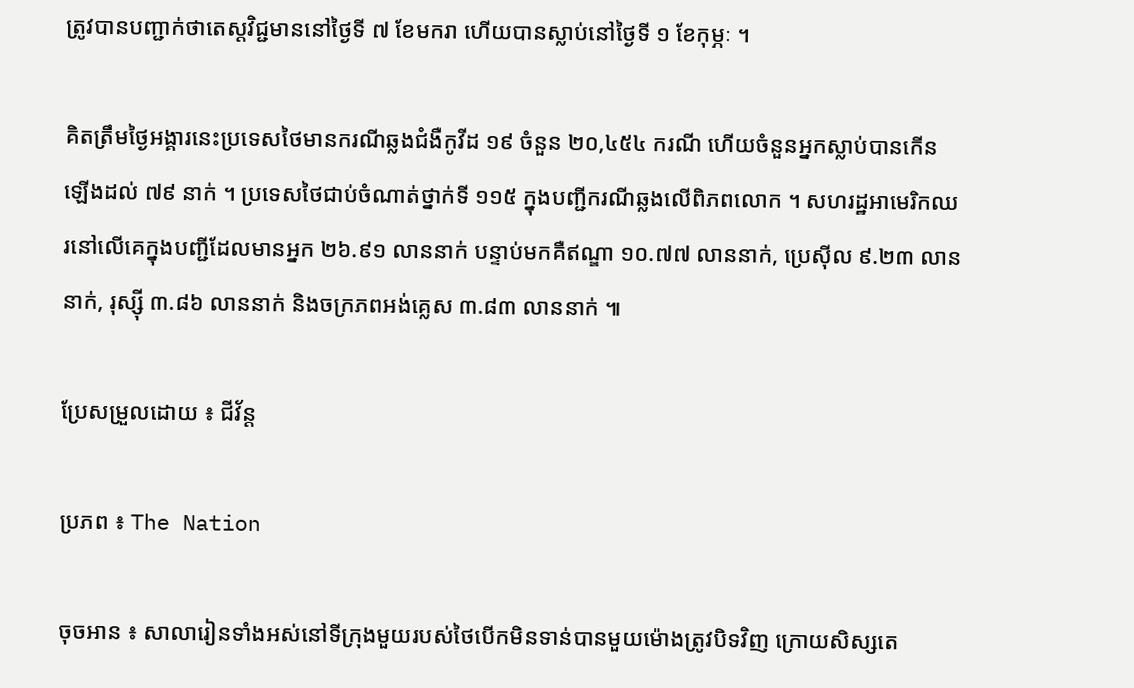ត្រូវបានបញ្ជាក់ថាតេស្តវិជ្ជមាននៅថ្ងៃទី ៧ ខែមករា ហើយបានស្លាប់នៅថ្ងៃទី ១ ខែកុម្ភៈ ។

គិតត្រឹមថ្ងៃអង្គារនេះប្រទេសថៃមានករណីឆ្លងជំងឺកូវីដ ១៩ ចំនួន ២០,៤៥៤ ករណី ហើយចំនួនអ្នកស្លាប់បានកើនឡើងដល់ ៧៩ នាក់ ។ ប្រទេសថៃជាប់ចំណាត់ថ្នាក់ទី ១១៥ ក្នុងបញ្ជីករណីឆ្លងលើពិភពលោក ។ សហរដ្ឋអាមេរិកឈរនៅលើគេក្នុងបញ្ជីដែលមានអ្នក ២៦.៩១ លាននាក់ បន្ទាប់មកគឺឥណ្ឌា ១០.៧៧ លាននាក់, ប្រេស៊ីល ៩.២៣ លាននាក់, រុស្ស៊ី ៣.៨៦ លាននាក់ និងចក្រភពអង់គ្លេស ៣.៨៣ លាននាក់ ៕

ប្រែសម្រួលដោយ ៖ ជីវ័ន្ត

ប្រភព ៖ The Nation

ចុចអាន ៖ សាលារៀនទាំងអស់នៅទីក្រុងមួយរបស់ថៃបើកមិនទាន់បានមួយម៉ោងត្រូវបិទវិញ ក្រោយសិស្សតេ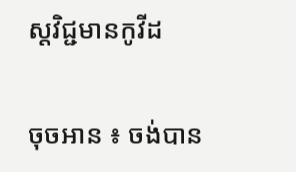ស្តវិជ្ជមានកូវីដ

ចុចអាន ៖ ចង់បាន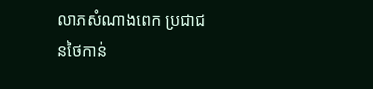លាភសំណាងពេក ប្រជាជនថៃកាន់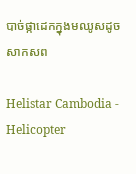បាច់ផ្កាដេកក្នុងមឈូសដូចសាកសព

Helistar Cambodia - Helicopter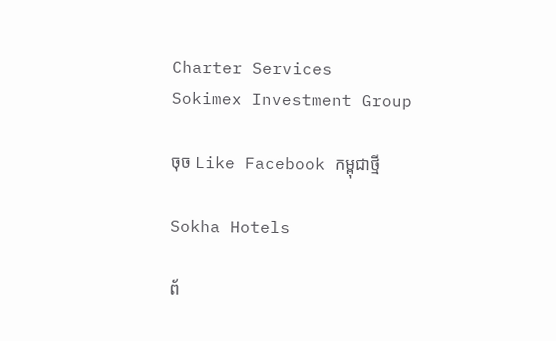Charter Services
Sokimex Investment Group

ចុច Like Facebook កម្ពុជាថ្មី

Sokha Hotels

ព័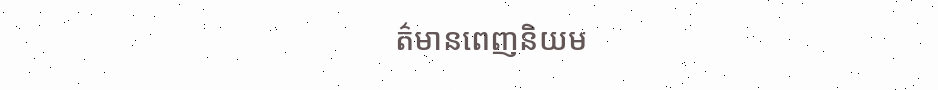ត៌មានពេញនិយម